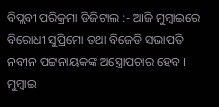ବିପ୍ଲବୀ ପରିକ୍ରମା ଡିଜିଟାଲ :- ଆଜି ମୁମ୍ବାଇରେ ବିରୋଧୀ ସୁପ୍ରିମୋ ତଥା ବିଜେଡି ସଭାପତି ନବୀନ ପଟ୍ଟନାୟକଙ୍କ ଅସ୍ତ୍ରୋପଚାର ହେବ । ମୁମ୍ବାଇ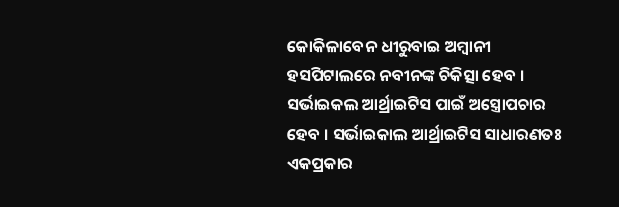କୋକିଳାବେନ ଧୀରୁବାଇ ଅମ୍ବାନୀ ହସପିଟାଲରେ ନବୀନଙ୍କ ଚିକିତ୍ସା ହେବ । ସର୍ଭାଇକଲ ଆର୍ଥ୍ରାଇଟିସ ପାଇଁ ଅସ୍ତ୍ରୋପଚାର ହେବ । ସର୍ଭାଇକାଲ ଆର୍ଥ୍ରାଇଟିସ ସାଧାରଣତଃ ଏକପ୍ରକାର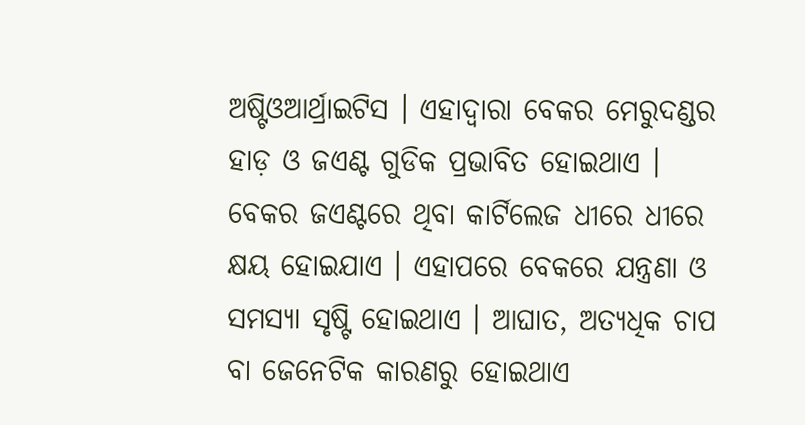ଅଷ୍ଟିଓଆର୍ଥ୍ରାଇଟିସ । ଏହାଦ୍ବାରା ବେକର ମେରୁଦଣ୍ଡର ହାଡ଼ ଓ ଜଏଣ୍ଟ ଗୁଡିକ ପ୍ରଭାବିତ ହୋଇଥାଏ । ବେକର ଜଏଣ୍ଟରେ ଥିବା କାର୍ଟିଲେଜ ଧୀରେ ଧୀରେ କ୍ଷୟ ହୋଇଯାଏ । ଏହାପରେ ବେକରେ ଯନ୍ତ୍ରଣା ଓ ସମସ୍ୟା ସୃଷ୍ଟି ହୋଇଥାଏ । ଆଘାତ, ଅତ୍ୟଧିକ ଚାପ ବା ଜେନେଟିକ କାରଣରୁ ହୋଇଥାଏ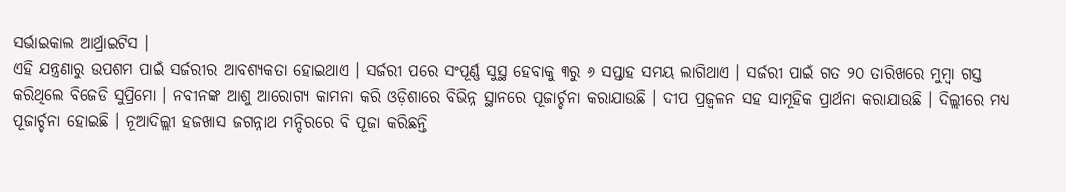ସର୍ଭାଇକାଲ ଆର୍ଥ୍ରାଇଟିସ ।
ଏହି ଯନ୍ତ୍ରଣାରୁ ଉପଶମ ପାଇଁ ସର୍ଜରୀର ଆବଶ୍ୟକତା ହୋଇଥାଏ । ସର୍ଜରୀ ପରେ ସଂପୂର୍ଣ୍ଣ ସୁସ୍ଥ ହେବାକୁ ୩ରୁ ୬ ସପ୍ତାହ ସମୟ ଲାଗିଥାଏ । ସର୍ଜରୀ ପାଇଁ ଗତ ୨୦ ତାରିଖରେ ମୁମ୍ବା ଗସ୍ତ କରିଥିଲେ ବିଜେଡି ସୁପ୍ରିମୋ । ନବୀନଙ୍କ ଆଶୁ ଆରୋଗ୍ୟ କାମନା କରି ଓଡ଼ିଶାରେ ବିଭିନ୍ନ ସ୍ଥାନରେ ପୂଜାର୍ଚ୍ଚନା କରାଯାଉଛି । ଦୀପ ପ୍ରଜ୍ବଳନ ସହ ସାମୂହିକ ପ୍ରାର୍ଥନା କରାଯାଉଛି । ଦିଲ୍ଲୀରେ ମଧ୍ୟ ପୂଜାର୍ଚ୍ଚନା ହୋଇଛି । ନୂଆଦିଲ୍ଲୀ ହଜଖାସ ଜଗନ୍ନାଥ ମନ୍ଦିରରେ ବି ପୂଜା କରିଛନ୍ତି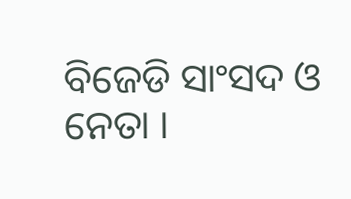ବିଜେଡି ସାଂସଦ ଓ ନେତା ।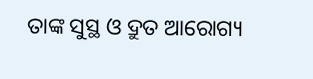ତାଙ୍କ ସୁସ୍ଥ ଓ ଦ୍ରୁତ ଆରୋଗ୍ୟ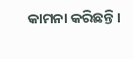କାମନା କରିଛନ୍ତି ।